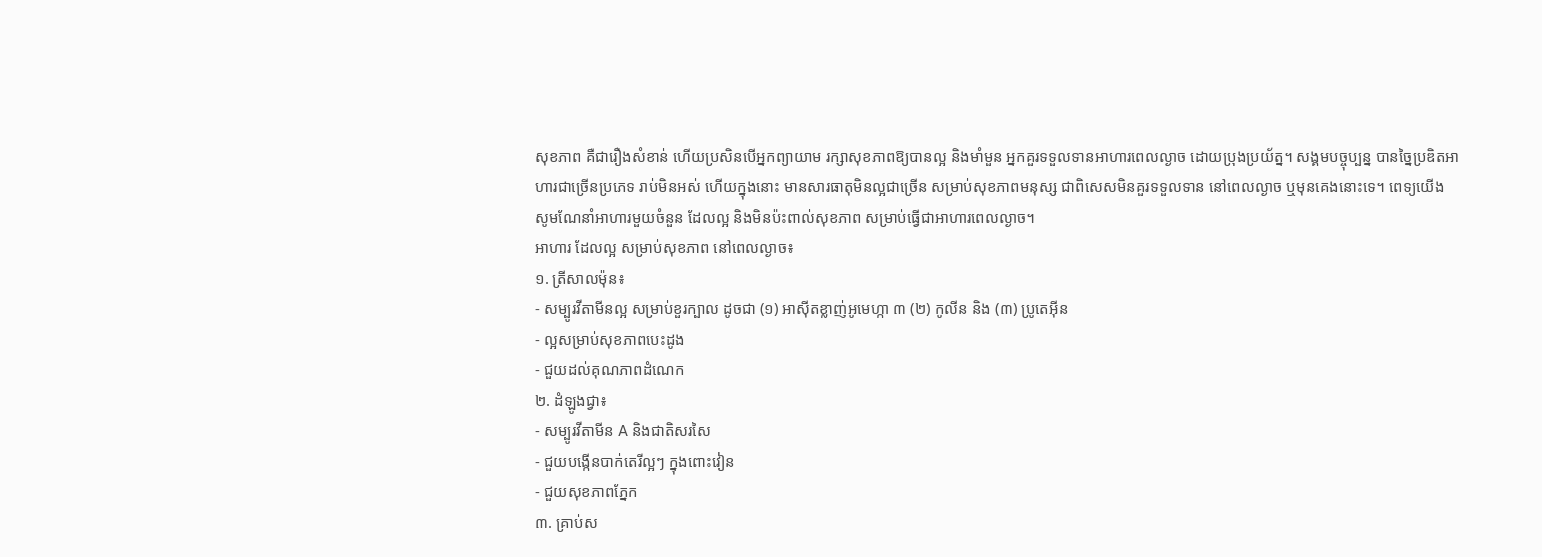សុខភាព គឺជារឿងសំខាន់ ហើយប្រសិនបើអ្នកព្យាយាម រក្សាសុខភាពឱ្យបានល្អ និងមាំមួន អ្នកគួរទទួលទានអាហារពេលល្ងាច ដោយប្រុងប្រយ័ត្ន។ សង្គមបច្ចុប្បន្ន បានច្នៃប្រឌិតអាហារជាច្រើនប្រភេទ រាប់មិនអស់ ហើយក្នុងនោះ មានសារធាតុមិនល្អជាច្រើន សម្រាប់សុខភាពមនុស្ស ជាពិសេសមិនគួរទទួលទាន នៅពេលល្ងាច ឬមុនគេងនោះទេ។ ពេទ្យយើង សូមណែនាំអាហារមួយចំនួន ដែលល្អ និងមិនប៉ះពាល់សុខភាព សម្រាប់ធ្វើជាអាហារពេលល្ងាច។
អាហារ ដែលល្អ សម្រាប់សុខភាព នៅពេលល្ងាច៖
១. ត្រីសាលម៉ុន៖
- សម្បូរវីតាមីនល្អ សម្រាប់ខួរក្បាល ដូចជា (១) អាស៊ីតខ្លាញ់អូមេហ្កា ៣ (២) កូលីន និង (៣) ប្រូតេអ៊ីន
- ល្អសម្រាប់សុខភាពបេះដូង
- ជួយដល់គុណភាពដំណេក
២. ដំឡូងជ្វា៖
- សម្បូរវីតាមីន A និងជាតិសរសៃ
- ជួយបង្កើនបាក់តេរីល្អៗ ក្នុងពោះវៀន
- ជួយសុខភាពភ្នែក
៣. គ្រាប់ស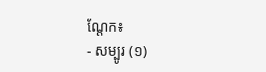ណ្ដែក៖
- សម្បូរ (១)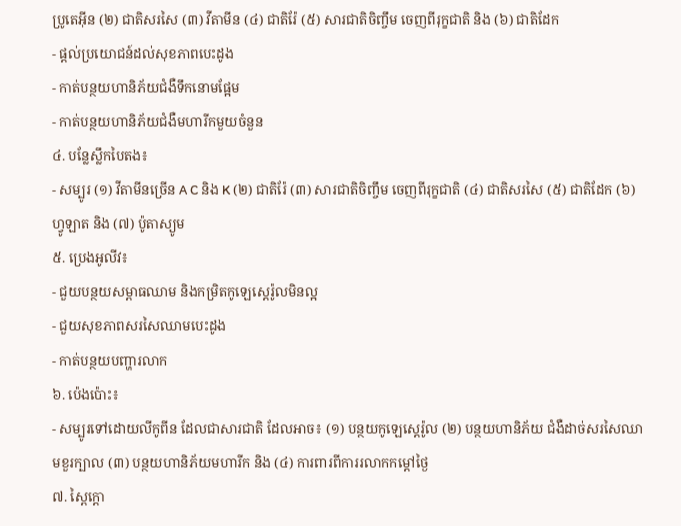ប្រូតេអ៊ីន (២) ជាតិសរសៃ (៣) វីតាមីន (៤) ជាតិរ៉ែ (៥) សារជាតិចិញ្ចឹម ចេញពីរុក្ខជាតិ និង (៦) ជាតិដែក
- ផ្ដល់ប្រយោជន៍ដល់សុខភាពបេះដូង
- កាត់បន្ថយហានិភ័យជំងឺទឹកនោមផ្អែម
- កាត់បន្ថយហានិភ័យជំងឺមហារីកមួយចំនួន
៤. បន្លែស្លឹកបៃតង៖
- សម្បូរ (១) វីតាមីនច្រើន A C និង K (២) ជាតិរ៉ែ (៣) សារជាតិចិញ្ចឹម ចេញពីរុក្ខជាតិ (៤) ជាតិសរសៃ (៥) ជាតិដែក (៦) ហ្វូឡាត និង (៧) ប៉ូតាស្យូម
៥. ប្រេងអូលីវ៖
- ជួយបន្ថយសម្ពាធឈាម និងកម្រិតកូឡេស្តេរ៉ូលមិនល្អ
- ជួយសុខភាពសរសៃឈាមបេះដូង
- កាត់បន្ថយបញ្ហារលាក
៦. ប៉េងប៉ោះ៖
- សម្បូរទៅដោយលីកូពីន ដែលជាសារជាតិ ដែលអាច៖ (១) បន្ថយកូឡេស្តេរ៉ូល (២) បន្ថយហានិភ័យ ជំងឺដាច់សរសៃឈាមខួរក្បាល (៣) បន្ថយហានិភ័យមហារីក និង (៤) ការពារពីការរលាកកម្ដៅថ្ងៃ
៧. ស្ពៃក្ដោ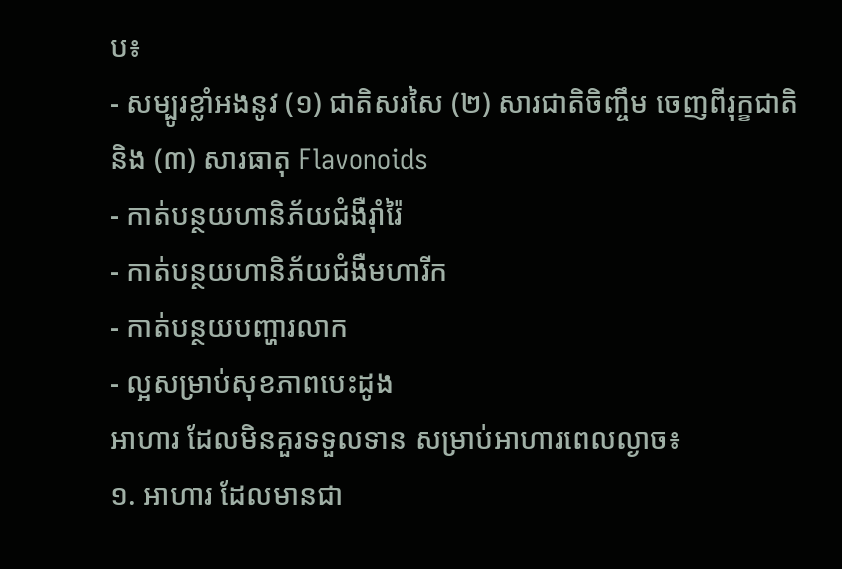ប៖
- សម្បូរខ្លាំអងនូវ (១) ជាតិសរសៃ (២) សារជាតិចិញ្ចឹម ចេញពីរុក្ខជាតិ និង (៣) សារធាតុ Flavonoids
- កាត់បន្ថយហានិភ័យជំងឺរ៉ាំរ៉ៃ
- កាត់បន្ថយហានិភ័យជំងឺមហារីក
- កាត់បន្ថយបញ្ហារលាក
- ល្អសម្រាប់សុខភាពបេះដូង
អាហារ ដែលមិនគួរទទួលទាន សម្រាប់អាហារពេលល្ងាច៖
១. អាហារ ដែលមានជា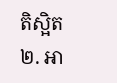តិស្អិត
២. អា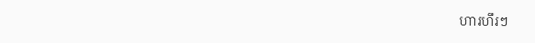ហារហឹរៗ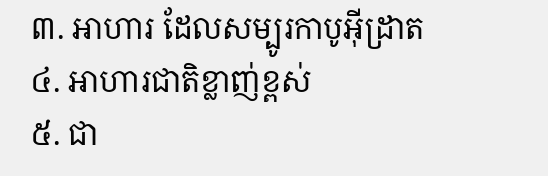៣. អាហារ ដែលសម្បូរកាបូអ៊ីដ្រាត
៤. អាហារជាតិខ្លាញ់ខ្ពស់
៥. ជា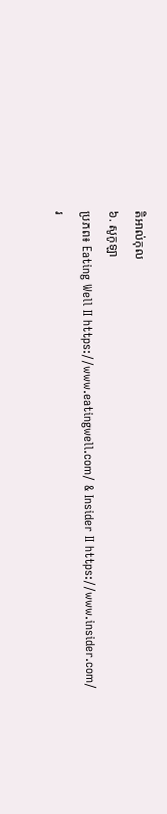តិអាល់កុល
៦. សូកូឡា
ប្រភព៖ Eating Well II https://www.eatingwell.com/ & Insider II https://www.insider.com/
រ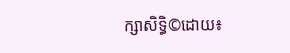ក្សាសិទ្ធិ©ដោយ៖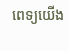ពេទ្យយើង